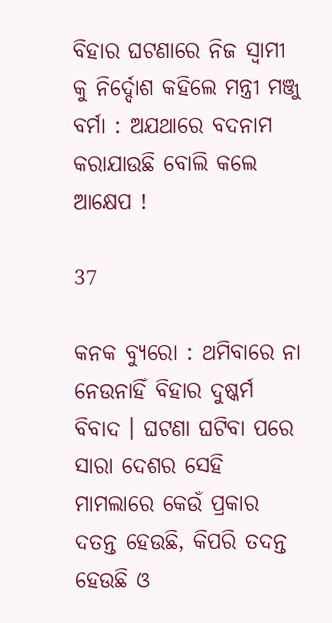ବିହାର ଘଟଣାରେ ନିଜ ସ୍ୱାମୀ କୁ ନିର୍ଦ୍ଦୋଶ କହିଲେ ମନ୍ତ୍ରୀ ମଞ୍ଜୁ ବର୍ମା : ଅଯଥାରେ ବଦନାମ କରାଯାଉଛି ବୋଲି କଲେ ଆକ୍ଷେପ !

37

କନକ ବ୍ୟୁରୋ : ଥମିବାରେ ନା ନେଉନାହିଁ ବିହାର ଦୁଷ୍କର୍ମ ବିବାଦ । ଘଟଣା ଘଟିବା ପରେ ସାରା ଦେଶର ସେହି ମାମଲାରେ କେଉଁ ପ୍ରକାର ଦତନ୍ତ ହେଉଛି, କିପରି ତଦନ୍ତ ହେଉଛି ଓ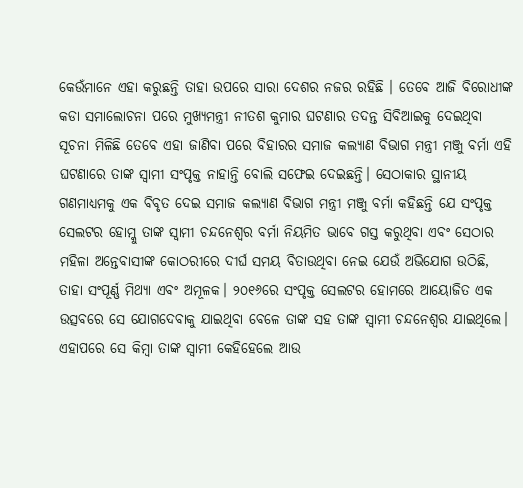କେଉଁମାନେ ଏହା କରୁଛନ୍ତି ତାହା ଉପରେ ସାରା ଦେଶର ନଜର ରହିଛି । ତେବେ ଆଜି ବିରୋଧୀଙ୍କ କଡା ସମାଲୋଚନା ପରେ ମୁଖ୍ୟମନ୍ତ୍ରୀ ନୀତଶ କୁମାର ଘଟଣାର ତଦନ୍ତ ସିବିଆଇକୁ ଦେଇଥିବା ସୂଚନା ମିଳିଛି ତେବେ ଏହା ଜାଣିବା ପରେ ବିହାରର ସମାଜ କଲ୍ୟାଣ ବିଭାଗ ମନ୍ତ୍ରୀ ମଞ୍ଜୁ ବର୍ମା ଏହି ଘଟଣାରେ ତାଙ୍କ ସ୍ୱାମୀ ସଂପୃକ୍ତ ନାହାନ୍ତି ବୋଲି ସଫେଇ ଦେଇଛନ୍ତି। ସେଠାକାର ସ୍ଥାନୀୟ ଗଣମାଧ୍ୟମକୁ ଏକ ବିବୃତ ଦେଇ ସମାଜ କଲ୍ୟାଣ ବିଭାଗ ମନ୍ତ୍ରୀ ମଞ୍ଜୁ ବର୍ମା କହିଛନ୍ତି ଯେ ସଂପୃକ୍ତ ସେଲଟର ହୋମ୍କୁ ତାଙ୍କ ସ୍ୱାମୀ ଚନ୍ଦନେଶ୍ୱର ବର୍ମା ନିୟମିତ ଭାବେ ଗସ୍ତ କରୁଥିବା ଏବଂ ସେଠାର ମହିଳା ଅନ୍ତେବାସୀଙ୍କ କୋଠରୀରେ ଦୀର୍ଘ ସମୟ ବିତାଉଥିବା ନେଇ ଯେଉଁ ଅଭିଯୋଗ ଉଠିଛି, ତାହା ସଂପୂର୍ଣ୍ଣ ମିଥ୍ୟା ଏବଂ ଅମୂଳକ। ୨୦୧୬ରେ ସଂପୃକ୍ତ ସେଲଟର ହୋମରେ ଆୟୋଜିତ ଏକ ଉତ୍ସବରେ ସେ ଯୋଗଦେବାକୁ ଯାଇଥିବା ବେଳେ ତାଙ୍କ ସହ ତାଙ୍କ ସ୍ୱାମୀ ଚନ୍ଦନେଶ୍ୱର ଯାଇଥିଲେ। ଏହାପରେ ସେ କିମ୍ବା ତାଙ୍କ ସ୍ୱାମୀ କେହିହେଲେ ଆଉ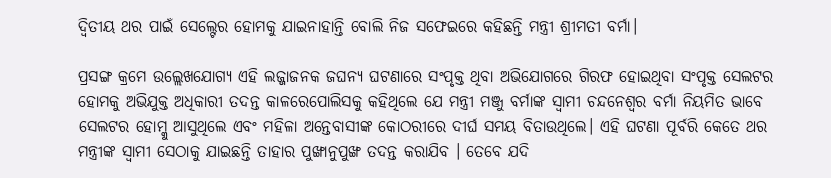ଦ୍ୱିତୀୟ ଥର ପାଇଁ ସେଲ୍ଟେର ହୋମକୁ ଯାଇନାହାନ୍ତି ବୋଲି ନିଜ ସଫେଇରେ କହିଛନ୍ତି ମନ୍ତ୍ରୀ ଶ୍ରୀମତୀ ବର୍ମା।

ପ୍ରସଙ୍ଗ କ୍ରମେ ଉଲ୍ଲେଖଯୋଗ୍ୟ ଏହି ଲଜ୍ଜାଜନକ ଜଘନ୍ୟ ଘଟଣାରେ ସଂପୃକ୍ତ ଥିବା ଅଭିଯୋଗରେ ଗିରଫ ହୋଇଥିବା ସଂପୃକ୍ତ ସେଲଟର ହୋମକୁ ଅଭିଯୁକ୍ତ ଅଧିକାରୀ ତଦନ୍ତ କାଳରେପୋଲିସକୁ କହିଥିଲେ ଯେ ମନ୍ତ୍ରୀ ମଞ୍ଜୁ ବର୍ମାଙ୍କ ସ୍ୱାମୀ ଚନ୍ଦନେଶ୍ୱର ବର୍ମା ନିୟମିତ ଭାବେ ସେଲଟର ହୋମ୍କୁ ଆସୁଥିଲେ ଏବଂ ମହିଳା ଅନ୍ତେବାସୀଙ୍କ କୋଠରୀରେ ଦୀର୍ଘ ସମୟ ବିତାଉଥିଲେ। ଏହି ଘଟଣା ପୂର୍ବରି କେତେ ଥର ମନ୍ତ୍ରୀଙ୍କ ସ୍ୱାମୀ ସେଠାକୁ ଯାଇଛନ୍ତି ତାହାର ପୁଙ୍ଖାନୁପୁଙ୍ଖ ତଦନ୍ତ କରାଯିବ । ତେବେ ଯଦି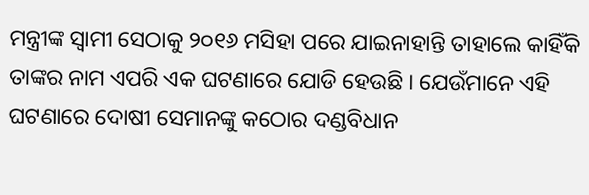ମନ୍ତ୍ରୀଙ୍କ ସ୍ୱାମୀ ସେଠାକୁ ୨୦୧୬ ମସିହା ପରେ ଯାଇନାହାନ୍ତି ତାହାଲେ କାହିଁକି ତାଙ୍କର ନାମ ଏପରି ଏକ ଘଟଣାରେ ଯୋଡି ହେଉଛି । ଯେଉଁମାନେ ଏହି ଘଟଣାରେ ଦୋଷୀ ସେମାନଙ୍କୁ କଠୋର ଦଣ୍ଡବିଧାନ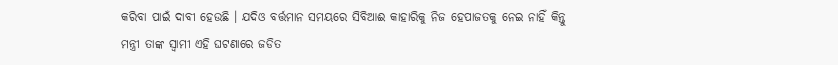କରିବା ପାଇଁ ଦାବୀ ହେଉଛି । ଯଦିଓ ବର୍ତ୍ତମାନ ସମୟରେ ସିବିଆଈ କାହାରିକୁ ନିଜ ହେପାଜତକୁ ନେଇ ନାହିଁ କିନ୍ତୁ ମନ୍ତ୍ରୀ ତାଙ୍କ ସ୍ୱାମୀ ଏହି ଘଟଣାରେ ଜଡିତ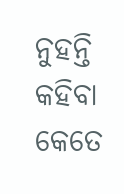ନୁହନ୍ତି କହିବା କେତେ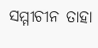ସମ୍ମୀଚୀନ ତାହା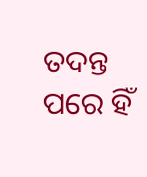ତଦନ୍ତ ପରେ ହିଁ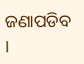ଜଣାପଡିବ ।